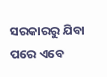ସରକାରରୁ ଯିବା ପରେ ଏବେ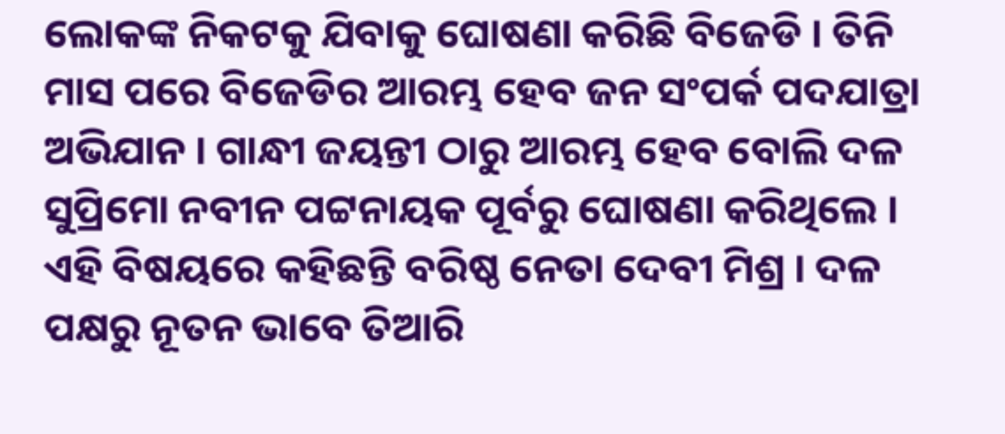ଲୋକଙ୍କ ନିକଟକୁ ଯିବାକୁ ଘୋଷଣା କରିଛି ବିଜେଡି । ତିନି ମାସ ପରେ ବିଜେଡିର ଆରମ୍ଭ ହେବ ଜନ ସଂପର୍କ ପଦଯାତ୍ରା ଅଭିଯାନ । ଗାନ୍ଧୀ ଜୟନ୍ତୀ ଠାରୁ ଆରମ୍ଭ ହେବ ବୋଲି ଦଳ ସୁପ୍ରିମୋ ନବୀନ ପଟ୍ଟନାୟକ ପୂର୍ବରୁ ଘୋଷଣା କରିଥିଲେ । ଏହି ବିଷୟରେ କହିଛନ୍ତି ବରିଷ୍ଠ ନେତା ଦେବୀ ମିଶ୍ର । ଦଳ ପକ୍ଷରୁ ନୂତନ ଭାବେ ତିଆରି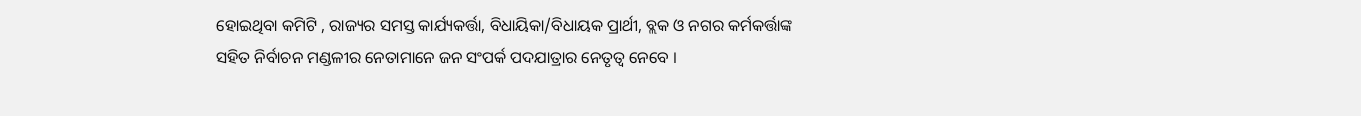ହୋଇଥିବା କମିଟି , ରାଜ୍ୟର ସମସ୍ତ କାର୍ଯ୍ୟକର୍ତ୍ତା, ବିଧାୟିକା/ବିଧାୟକ ପ୍ରାର୍ଥୀ, ବ୍ଲକ ଓ ନଗର କର୍ମକର୍ତ୍ତାଙ୍କ ସହିତ ନିର୍ବାଚନ ମଣ୍ଡଳୀର ନେତାମାନେ ଜନ ସଂପର୍କ ପଦଯାତ୍ରାର ନେତୃତ୍ବ ନେବେ ।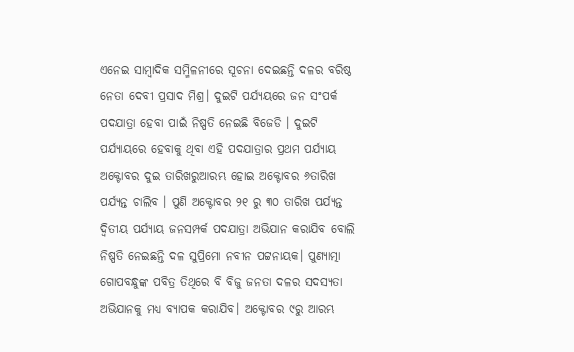ଏନେଇ ସାମ୍ବାଦିକ ସମ୍ମିଳନୀରେ ସୂଚନା ଦେଇଛନ୍ତି ଦଳର ବରିଷ୍ଠ ନେତା ଦେବୀ ପ୍ରସାଦ ମିଶ୍ର। ଦୁଇଟି ପର୍ଯ୍ୟୟରେ ଜନ ସଂପର୍କ ପଦଯାତ୍ରା ହେବା ପାଇଁ ନିଷ୍ପତି ନେଇଛି ବିଜେଡି । ଦୁଇଟି ପର୍ଯ୍ୟାୟରେ ହେବାକୁ ଥିବା ଏହି ପଦଯାତ୍ରାର ପ୍ରଥମ ପର୍ଯ୍ୟାୟ ଅକ୍ଟୋବର ଦୁଇ ତାରିଖରୁଆରମ୍ଭ ହୋଇ ଅକ୍ଟୋବର ୬ତାରିଖ ପର୍ଯ୍ୟନ୍ତ ଚାଲିବ । ପୁଣି ଅକ୍ଟୋବର ୨୧ ରୁ ୩୦ ତାରିଖ ପର୍ଯ୍ୟନ୍ତ ଦ୍ବିତୀୟ ପର୍ଯ୍ୟାୟ ଜନସମ୍ପର୍କ ପଦଯାତ୍ରା ଅଭିଯାନ କରାଯିବ ବୋଲି ନିଷ୍ପତି ନେଇଛନ୍ତି ଦଳ ସୁପ୍ରିମୋ ନବୀନ ପଟ୍ଟନାୟକ। ପୁଣ୍ୟାତ୍ମା ଗୋପବନ୍ଧୁଙ୍କ ପବିତ୍ର ତିଥିରେ ବି ବିଜୁ ଜନତା ଦଳର ସଦସ୍ୟତା ଅଭିଯାନକୁ ମଧ୍ୟ ବ୍ୟାପକ କରାଯିବ। ଅକ୍ଟୋବର ୯ରୁ ଆରମ୍ଭ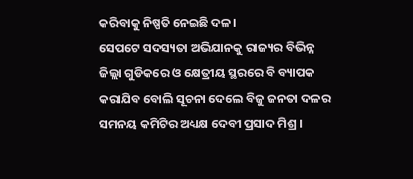କରିବାକୁ ନିଷ୍ପତି ନେଇଛି ଦଳ।
ସେପଟେ ସଦସ୍ୟତା ଅଭିଯାନକୁ ରାଜ୍ୟର ବିଭିନ୍ନ ଜିଲ୍ଲା ଗୁଡିକରେ ଓ କ୍ଷେତ୍ରୀୟ ସ୍ଥରରେ ବି ବ୍ୟାପକ କରାଯିବ ବୋଲି ସୂଚନା ଦେଲେ ବିଜୁ ଜନତା ଦଳର ସମନୟ କମିଟିର ଅଧ୍ୟକ୍ଷ ଦେବୀ ପ୍ରସାଦ ମିଶ୍ର ।